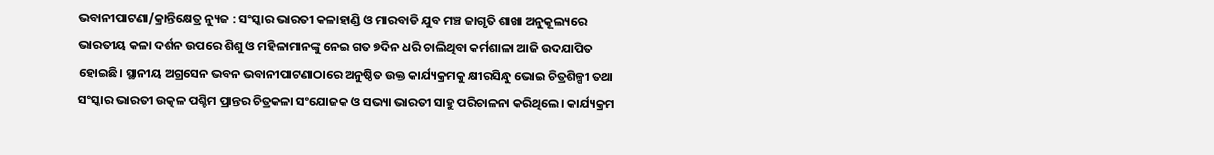ଭବାନୀପାଟଣା/କ୍ରାନ୍ତିକ୍ଷେତ୍ର ନ୍ୟୁଜ : ସଂସ୍କାର ଭାରତୀ କଳାହାଣ୍ଡି ଓ ମାରବାଡି ଯୁବ ମଞ୍ଚ ଜାଗୃତି ଶାଖା ଅନୁକୂଲ୍ୟରେ ଭାରତୀୟ କଳା ଦର୍ଶନ ଉପରେ ଶିଶୁ ଓ ମହିଳାମାନଙ୍କୁ ନେଇ ଗତ ୭ଦିନ ଧରି ଚାଲିଥିବା କର୍ମଶାଳା ଆଜି ଉଦଯାପିତ ହୋଇଛି। ସ୍ଥାନୀୟ ଅଗ୍ରସେନ ଭବନ ଭବାନୀପାଟଣାଠାରେ ଅନୁଷ୍ଠିତ ଉକ୍ତ କାର୍ଯ୍ୟକ୍ରମକୁ କ୍ଷୀରସିନ୍ଧୁ ଭୋଇ ଚିତ୍ରଶିଳ୍ପୀ ତଥା ସଂସ୍କାର ଭାରତୀ ଉତ୍କଳ ପଶ୍ଚିମ ପ୍ରାନ୍ତର ଚିତ୍ରକଳା ସଂଯୋଜକ ଓ ସଭ୍ୟା ଭାରତୀ ସାହୁ ପରିଚାଳନା କରିଥିଲେ। କାର୍ଯ୍ୟକ୍ରମ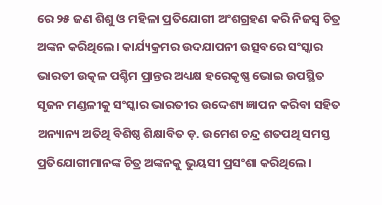ରେ ୨୫ ଜଣ ଶିଶୁ ଓ ମହିଳା ପ୍ରତିଯୋଗୀ ଅଂଶଗ୍ରହଣ କରି ନିଜସ୍ଵ ଚିତ୍ର ଅଙ୍କନ କରିଥିଲେ। କାର୍ଯ୍ୟକ୍ରମର ଉଦଯାପନୀ ଉତ୍ସବରେ ସଂସ୍କାର ଭାରତୀ ଉତ୍କଳ ପଶ୍ଚିମ ପ୍ରାନ୍ତର ଅଧ୍ୟକ୍ଷ ହରେକୃଷ୍ଣ ଭୋଇ ଉପସ୍ଥିତ ସୃଜନ ମଣ୍ଡଳୀକୁ ସଂସ୍କାର ଭାରତୀର ଉଦ୍ଦେଶ୍ୟ ଜ୍ଞାପନ କରିବା ସହିତ ଅନ୍ୟାନ୍ୟ ଅତିଥି ବିଶିଷ୍ଠ ଶିକ୍ଷାବିତ ଡ଼. ଉମେଶ ଚନ୍ଦ୍ର ଶତପଥି ସମସ୍ତ ପ୍ରତିଯୋଗୀମାନଙ୍କ ଚିତ୍ର ଅଙ୍କନକୁ ଭୁୟସୀ ପ୍ରସଂଶା କରିଥିଲେ।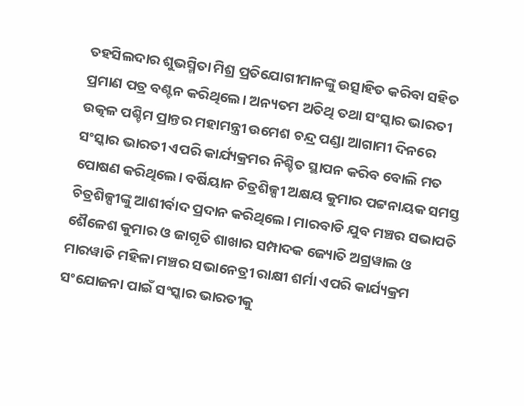ତହସିଲଦାର ଶୁଭସ୍ମିତା ମିଶ୍ର ପ୍ରତିଯୋଗୀମାନଙ୍କୁ ଉତ୍ସାହିତ କରିବା ସହିତ ପ୍ରମାଣ ପତ୍ର ବଣ୍ଟନ କରିଥିଲେ। ଅନ୍ୟତମ ଅତିଥି ତଥା ସଂସ୍କାର ଭାରତୀ ଉତ୍କଳ ପଶ୍ଚିମ ପ୍ରାନ୍ତର ମହାମନ୍ତ୍ରୀ ଉମେଶ ଚନ୍ଦ୍ର ପଣ୍ଡା ଆଗାମୀ ଦିନରେ ସଂସ୍କାର ଭାରତୀ ଏପରି କାର୍ଯ୍ୟକ୍ରମର ନିଶ୍ଚିତ ସ୍ଥାପନ କରିବ ବୋଲି ମତ ପୋଷଣ କରିଥିଲେ। ବର୍ଷିୟାନ ଚିତ୍ରଶିଳ୍ପୀ ଅକ୍ଷୟ କୁମାର ପଟ୍ଟନାୟକ ସମସ୍ତ ଚିତ୍ରଶିଳ୍ପୀଙ୍କୁ ଆଶୀର୍ବାଦ ପ୍ରଦାନ କରିଥିଲେ। ମାରବାଡି ଯୁବ ମଞ୍ଚର ସଭାପତି ଶୈଳେଶ କୁମାର ଓ ଜାଗୃତି ଶାଖାର ସମ୍ପାଦକ ଜ୍ୟୋତି ଅଗ୍ରୱାଲ ଓ ମାରୱାଡି ମହିଳା ମଞ୍ଚର ସଭାନେତ୍ରୀ ରାକ୍ଷୀ ଶର୍ମା ଏପରି କାର୍ଯ୍ୟକ୍ରମ ସଂଯୋଜନା ପାଇଁ ସଂସ୍କାର ଭାରତୀକୁ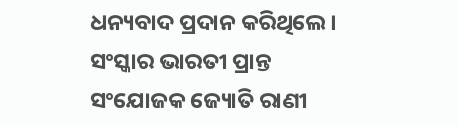ଧନ୍ୟବାଦ ପ୍ରଦାନ କରିଥିଲେ। ସଂସ୍କାର ଭାରତୀ ପ୍ରାନ୍ତ ସଂଯୋଜକ ଜ୍ୟୋତି ରାଣୀ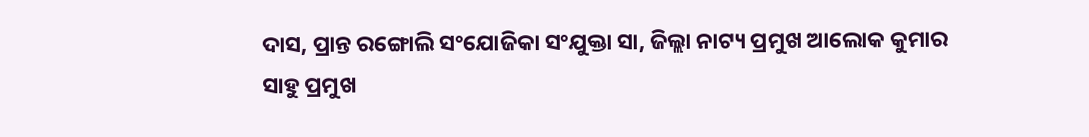ଦାସ, ପ୍ରାନ୍ତ ରଙ୍ଗୋଲି ସଂଯୋଜିକା ସଂଯୁକ୍ତା ସା, ଜିଲ୍ଲା ନାଟ୍ୟ ପ୍ରମୁଖ ଆଲୋକ କୁମାର ସାହୁ ପ୍ରମୁଖ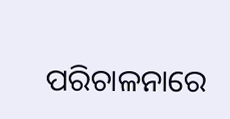ପରିଚାଳନାରେ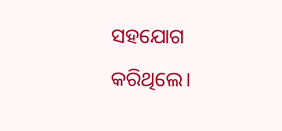ସହଯୋଗ କରିଥିଲେ।